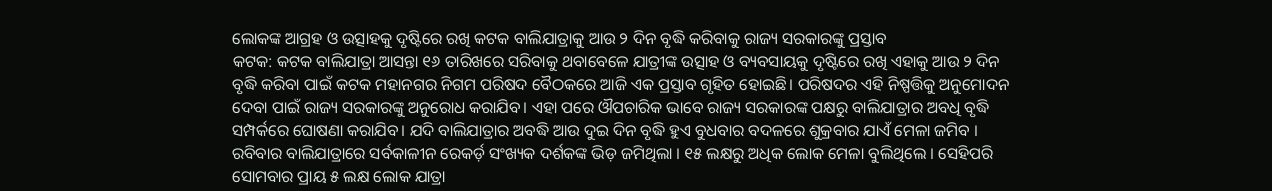ଲୋକଙ୍କ ଆଗ୍ରହ ଓ ଉତ୍ସାହକୁ ଦୃଷ୍ଟିରେ ରଖି କଟକ ବାଲିଯାତ୍ରାକୁ ଆଉ ୨ ଦିନ ବୃଦ୍ଧି କରିବାକୁ ରାଜ୍ୟ ସରକାରଙ୍କୁ ପ୍ରସ୍ତାବ
କଟକ: କଟକ ବାଲିଯାତ୍ରା ଆସନ୍ତା ୧୬ ତାରିଖରେ ସରିବାକୁ ଥବାବେଳେ ଯାତ୍ରୀଙ୍କ ଉତ୍ସାହ ଓ ବ୍ୟବସାୟକୁ ଦୃଷ୍ଟିରେ ରଖି ଏହାକୁ ଆଉ ୨ ଦିନ ବୃଦ୍ଧି କରିବା ପାଇଁ କଟକ ମହାନଗର ନିଗମ ପରିଷଦ ବୈଠକରେ ଆଜି ଏକ ପ୍ରସ୍ତାବ ଗୃହିତ ହୋଇଛି। ପରିଷଦର ଏହି ନିଷ୍ପତ୍ତିକୁ ଅନୁମୋଦନ ଦେବା ପାଇଁ ରାଜ୍ୟ ସରକାରଙ୍କୁ ଅନୁରୋଧ କରାଯିବ। ଏହା ପରେ ଔପଚାରିକ ଭାବେ ରାଜ୍ୟ ସରକାରଙ୍କ ପକ୍ଷରୁ ବାଲିଯାତ୍ରାର ଅବଧି ବୃଦ୍ଧି ସମ୍ପର୍କରେ ଘୋଷଣା କରାଯିବ। ଯଦି ବାଲିଯାତ୍ରାର ଅବଦ୍ଧି ଆଉ ଦୁଇ ଦିନ ବୃଦ୍ଧି ହୁଏ ବୁଧବାର ବଦଳରେ ଶୁକ୍ରବାର ଯାଏଁ ମେଳା ଜମିବ ।
ରବିବାର ବାଲିଯାତ୍ରାରେ ସର୍ବକାଳୀନ ରେକର୍ଡ଼ ସଂଖ୍ୟକ ଦର୍ଶକଙ୍କ ଭିଡ଼ ଜମିଥିଲା । ୧୫ ଲକ୍ଷରୁ ଅଧିକ ଲୋକ ମେଳା ବୁଲିଥିଲେ । ସେହିପରି ସୋମବାର ପ୍ରାୟ ୫ ଲକ୍ଷ ଲୋକ ଯାତ୍ରା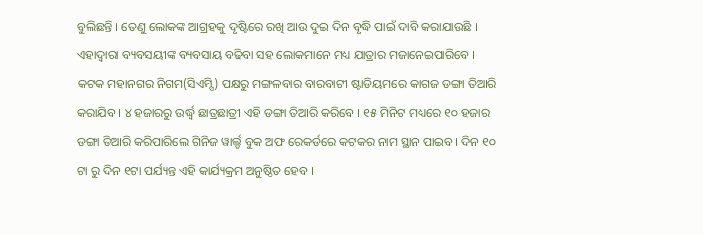ବୁଲିଛନ୍ତି । ତେଣୁ ଲୋକଙ୍କ ଆଗ୍ରହକୁ ଦୃଷ୍ଟିରେ ରଖି ଆଉ ଦୁଇ ଦିନ ବୃଦ୍ଧି ପାଇଁ ଦାବି କରାଯାଉଛି । ଏହାଦ୍ୱାରା ବ୍ୟବସୟୀଙ୍କ ବ୍ୟବସାୟ ବଢିବା ସହ ଲୋକମାନେ ମଧ୍ୟ ଯାତ୍ରାର ମଜାନେଇପାରିବେ ।
କଟକ ମହାନଗର ନିଗମ(ସିଏମ୍ସି) ପକ୍ଷରୁ ମଙ୍ଗଳବାର ବାରବାଟୀ ଷ୍ଟାଡିୟମରେ କାଗଜ ଡଙ୍ଗା ତିଆରି କରାଯିବ । ୪ ହଜାରରୁ ଉର୍ଦ୍ଧ୍ବ ଛାତ୍ରଛାତ୍ରୀ ଏହି ଡଙ୍ଗା ତିଆରି କରିବେ । ୧୫ ମିନିଟ ମଧ୍ୟରେ ୧୦ ହଜାର ଡଙ୍ଗା ତିଆରି କରିପାରିଲେ ଗିନିଜ ୱାର୍ଲ୍ଡ ବୁକ ଅଫ ରେକର୍ଡରେ କଟକର ନାମ ସ୍ଥାନ ପାଇବ । ଦିନ ୧୦ ଟା ରୁ ଦିନ ୧ଟା ପର୍ଯ୍ୟନ୍ତ ଏହି କାର୍ଯ୍ୟକ୍ରମ ଅନୁଷ୍ଠିତ ହେବ ।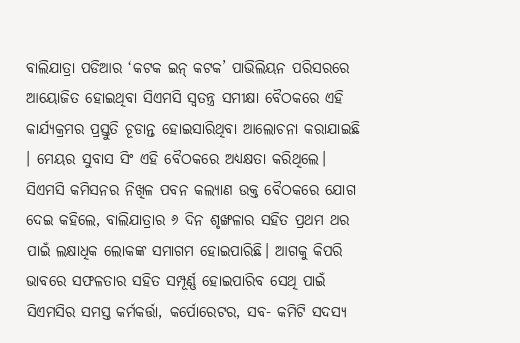ବାଲିଯାତ୍ରା ପଡିଆର ‘କଟକ ଇନ୍ କଟକ’ ପାଭିଲିୟନ ପରିସରରେ ଆୟୋଜିତ ହୋଇଥିବା ସିଏମସି ସ୍ୱତନ୍ତ୍ର ସମୀକ୍ଷା ବୈଠକରେ ଏହି କାର୍ଯ୍ୟକ୍ରମର ପ୍ରସ୍ତୁତି ଚୂଡାନ୍ତ ହୋଇସାରିଥିବା ଆଲୋଚନା କରାଯାଇଛି । ମେୟର ସୁବାସ ସିଂ ଏହି ବୈଠକରେ ଅଧ୍ୟକ୍ଷତା କରିଥିଲେ। ସିଏମସି କମିସନର ନିଖିଳ ପବନ କଲ୍ୟାଣ ଉକ୍ତ ବୈଠକରେ ଯୋଗ ଦେଇ କହିଲେ, ବାଲିଯାତ୍ରାର ୬ ଦିନ ଶୃଙ୍ଖଳାର ସହିତ ପ୍ରଥମ ଥର ପାଇଁ ଲକ୍ଷାଧିକ ଲୋକଙ୍କ ସମାଗମ ହୋଇପାରିଛି। ଆଗକୁ କିପରି ଭାବରେ ସଫଳତାର ସହିତ ସମ୍ପୂର୍ଣ୍ଣ ହୋଇପାରିବ ସେଥି ପାଇଁ ସିଏମସିର ସମସ୍ତ କର୍ମକର୍ତ୍ତା, କର୍ପୋରେଟର, ସବ- କମିଟି ସଦସ୍ୟ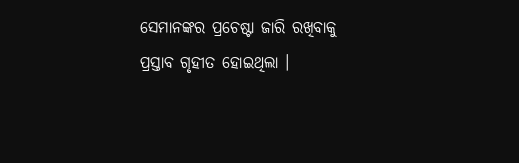ସେମାନଙ୍କର ପ୍ରଚେଷ୍ଟା ଜାରି ରଖିବାକୁ ପ୍ରସ୍ତାବ ଗୃହୀତ ହୋଇଥିଲା ।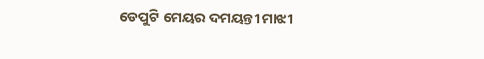ଡେପୁଟି ମେୟର ଦମୟନ୍ତୀ ମାଝୀ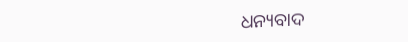ଧନ୍ୟବାଦ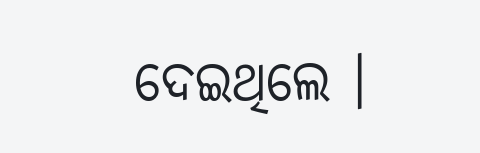ଦେଇଥିଲେ ।